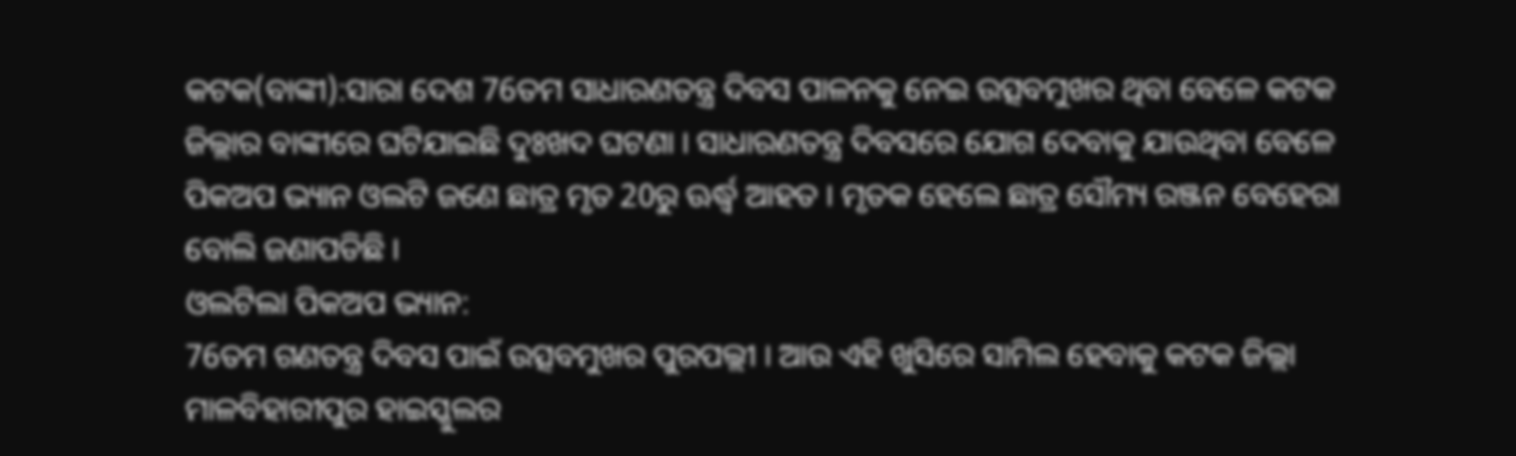କଟକ(ବାଙ୍କୀ):ସାରା ଦେଶ 76ତମ ସାଧାରଣତନ୍ତ୍ର ଦିବସ ପାଳନକୁ ନେଇ ଉତ୍ସବମୁଖର ଥିବା ବେଳେ କଟକ ଜିଲ୍ଲାର ବାଙ୍କୀରେ ଘଟିଯାଇଛି ଦୁଃଖଦ ଘଟଣା । ସାଧାରଣତନ୍ତ୍ର ଦିବସରେ ଯୋଗ ଦେବାକୁ ଯାଉଥିବା ବେଳେ ପିକଅପ ଭ୍ୟାନ ଓଲଟି ଜଣେ ଛାତ୍ର ମୃତ 20ରୁ ଊର୍ଦ୍ଧ୍ବ ଆହତ । ମୃତକ ହେଲେ ଛାତ୍ର ସୌମ୍ୟ ରଞ୍ଜନ ବେହେରା ବୋଲି ଜଣାପଡିଛି ।
ଓଲଟିଲା ପିକଅପ ଭ୍ୟାନ:
76ତମ ଗଣତନ୍ତ୍ର ଦିବସ ପାଇଁ ଉତ୍ସବମୁଖର ପୁରପଲ୍ଲୀ । ଆଉ ଏହି ଖୁସିରେ ସାମିଲ ହେବାକୁ କଟକ ଜିଲ୍ଲା ମାଳବିହାରୀପୁର ହାଇସ୍କୁଲର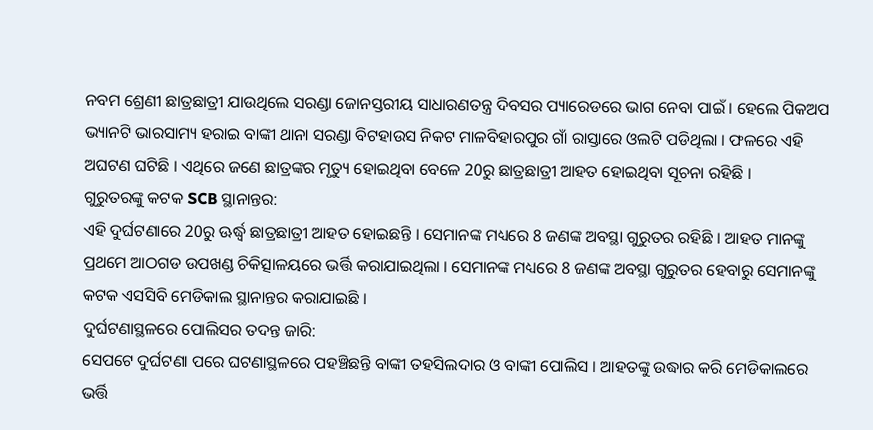ନବମ ଶ୍ରେଣୀ ଛାତ୍ରଛାତ୍ରୀ ଯାଉଥିଲେ ସରଣ୍ଡା ଜୋନସ୍ତରୀୟ ସାଧାରଣତନ୍ତ୍ର ଦିବସର ପ୍ୟାରେଡରେ ଭାଗ ନେବା ପାଇଁ । ହେଲେ ପିକଅପ ଭ୍ୟାନଟି ଭାରସାମ୍ୟ ହରାଇ ବାଙ୍କୀ ଥାନା ସରଣ୍ଡା ବିଟହାଉସ ନିକଟ ମାଳବିହାରପୁର ଗାଁ ରାସ୍ତାରେ ଓଲଟି ପଡିଥିଲା । ଫଳରେ ଏହି ଅଘଟଣ ଘଟିଛି । ଏଥିରେ ଜଣେ ଛାତ୍ରଙ୍କର ମୃତ୍ୟୁ ହୋଇଥିବା ବେଳେ 20ରୁ ଛାତ୍ରଛାତ୍ରୀ ଆହତ ହୋଇଥିବା ସୂଚନା ରହିଛି ।
ଗୁରୁତରଙ୍କୁ କଟକ SCB ସ୍ଥାନାନ୍ତର:
ଏହି ଦୁର୍ଘଟଣାରେ 20ରୁ ଊର୍ଦ୍ଧ୍ବ ଛାତ୍ରଛାତ୍ରୀ ଆହତ ହୋଇଛନ୍ତି । ସେମାନଙ୍କ ମଧ୍ୟରେ 8 ଜଣଙ୍କ ଅବସ୍ଥା ଗୁରୁତର ରହିଛି । ଆହତ ମାନଙ୍କୁ ପ୍ରଥମେ ଆଠଗଡ ଉପଖଣ୍ଡ ଚିକିତ୍ସାଳୟରେ ଭର୍ତ୍ତି କରାଯାଇଥିଲା । ସେମାନଙ୍କ ମଧ୍ୟରେ 8 ଜଣଙ୍କ ଅବସ୍ଥା ଗୁରୁତର ହେବାରୁ ସେମାନଙ୍କୁ କଟକ ଏସସିବି ମେଡିକାଲ ସ୍ଥାନାନ୍ତର କରାଯାଇଛି ।
ଦୁର୍ଘଟଣାସ୍ଥଳରେ ପୋଲିସର ତଦନ୍ତ ଜାରି:
ସେପଟେ ଦୁର୍ଘଟଣା ପରେ ଘଟଣାସ୍ଥଳରେ ପହଞ୍ଚିଛନ୍ତି ବାଙ୍କୀ ତହସିଲଦାର ଓ ବାଙ୍କୀ ପୋଲିସ । ଆହତଙ୍କୁ ଉଦ୍ଧାର କରି ମେଡିକାଲରେ ଭର୍ତ୍ତି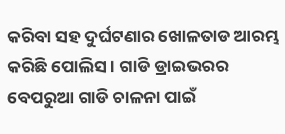କରିବା ସହ ଦୁର୍ଘଟଣାର ଖୋଳତାଡ ଆରମ୍ଭ କରିଛି ପୋଲିସ । ଗାଡି ଡ୍ରାଇଭରର ବେପରୁଆ ଗାଡି ଚାଳନା ପାଇଁ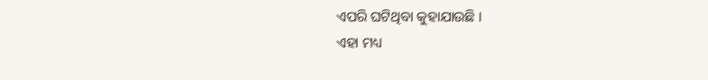ଏପରି ଘଟିଥିବା କୁହାଯାଉଛି ।
ଏହା ମଧ୍ୟ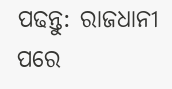ପଢନ୍ତୁ: ରାଜଧାନୀ ପରେ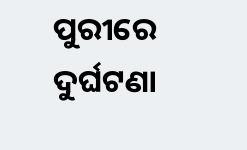ପୁରୀରେ ଦୁର୍ଘଟଣା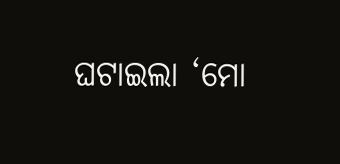ଘଟାଇଲା ‘ମୋ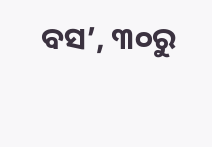ବସ’, ୩୦ରୁ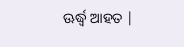ଊର୍ଦ୍ଧ୍ବ ଆହତ |